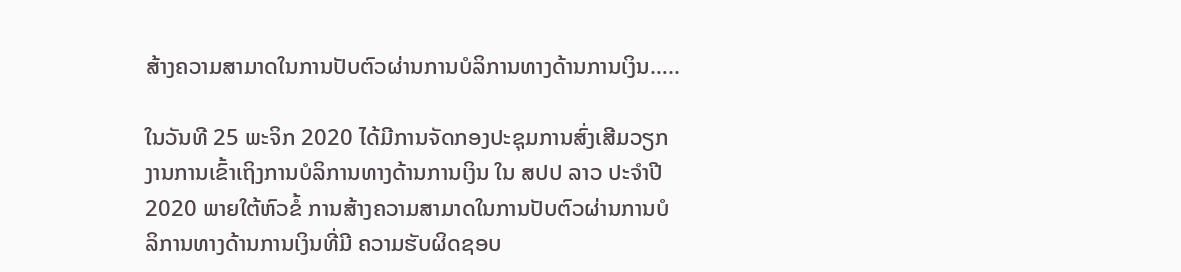ສ້າງຄວາມສາມາດໃນການປັບຕົວຜ່ານການບໍລິການທາງດ້ານການເງິນ…..

ໃນວັນທີ 25 ພະຈິກ 2020 ໄດ້ມີການຈັດກອງປະຊຸມການສົ່ງເສີມວຽກງານການເຂົ້າເຖິງການບໍລິການທາງດ້ານການເງິນ ໃນ ສປປ ລາວ ປະຈຳປີ 2020 ພາຍໃຕ້ຫົວຂໍ້ ການສ້າງຄວາມສາມາດໃນການປັບຕົວຜ່ານການບໍລິການທາງດ້ານການເງິນທີ່ມີ ຄວາມຮັບຜິດຊອບ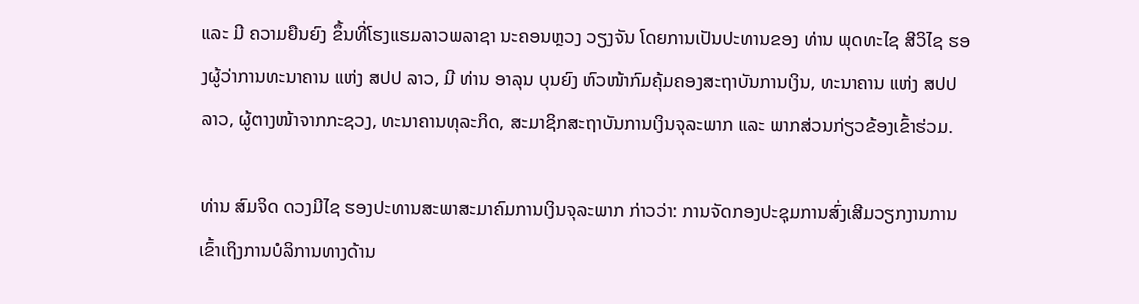ແລະ ມີ ຄວາມຍືນຍົງ ຂຶ້ນທີ່ໂຮງແຮມລາວພລາຊາ ນະຄອນຫຼວງ ວຽງຈັນ ໂດຍການເປັນປະທານຂອງ ທ່ານ ພຸດທະໄຊ ສີວິໄຊ ຮອງຜູ້ວ່າການທະນາຄານ ແຫ່ງ ສປປ ລາວ, ມີ ທ່ານ ອາລຸນ ບຸນຍົງ ຫົວໜ້າກົມຄຸ້ມຄອງສະຖາບັນການເງິນ, ທະນາຄານ ແຫ່ງ ສປປ ລາວ, ຜູ້ຕາງໜ້າຈາກກະຊວງ, ທະນາຄານທຸລະກິດ, ສະມາຊິກສະຖາບັນການເງິນຈຸລະພາກ ແລະ ພາກສ່ວນກ່ຽວຂ້ອງເຂົ້າຮ່ວມ.

ທ່ານ ສົມຈິດ ດວງມີໄຊ ຮອງປະທານສະພາສະມາຄົມການເງິນຈຸລະພາກ ກ່າວວ່າ: ການຈັດກອງປະຊຸມການສົ່ງເສີມວຽກງານການເຂົ້າເຖິງການບໍລິການທາງດ້ານ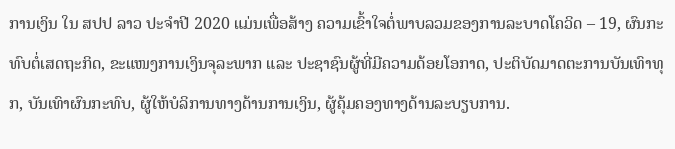ການເງິນ ໃນ ສປປ ລາວ ປະຈຳປີ 2020 ແມ່ນເພື່ອສ້າງ ຄວາມເຂົ້າໃຈຕໍ່ພາບລວມຂອງການລະບາດໂຄວິດ – 19, ຜົນກະທົບຕໍ່ເສດຖະກິດ, ຂະແໜງການເງິນຈຸລະພາກ ແລະ ປະຊາຊົນຜູ້ທີ່ມີຄວາມດ້ອຍໂອກາດ, ປະຕິບັດມາດຕະການບັນເທົາທຸກ, ບັນເທົາຜົນກະທົບ, ຜູ້ໃຫ້ບໍລິການທາງດ້ານການເງິນ, ຜູ້ຄຸ້ມຄອງທາງດ້ານລະບຽບການ.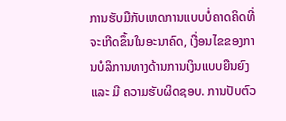ການຮັບມືກັບເຫດການແບບບໍ່ຄາດຄິດທີ່ຈະເກີດຂຶ້ນໃນອະນາຄົດ, ເງື່ອນໄຂຂອງການບໍລິການທາງດ້ານການເງິນແບບຍືນຍົງ ແລະ ມີ ຄວາມຮັບຜິດຊອບ. ການປັບຕົວ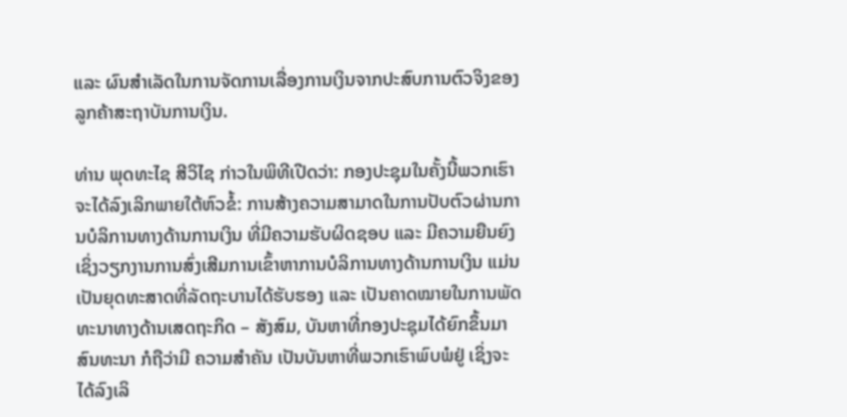ແລະ ຜົນສຳເລັດໃນການຈັດການເລື່ອງການເງິນຈາກປະສົບການຕົວຈິງຂອງລູກຄ້າສະຖາບັນການເງິນ.

ທ່ານ ພຸດທະໄຊ ສີວິໄຊ ກ່າວໃນພິທີເປີດວ່າ: ກອງປະຊຸມໃນຄັ້ງນີ້ພວກເຮົາຈະໄດ້ລົງເລິກພາຍໃຕ້ຫົວຂໍ້: ການສ້າງຄວາມສາມາດໃນການປັບຕົວຜ່ານການບໍລິການທາງດ້ານການເງິນ ທີ່ມີຄວາມຮັບຜິດຊອບ ແລະ ມີຄວາມຍືນຍົງ ເຊິ່ງວຽກງານການສົ່ງເສີມການເຂົ້າຫາການບໍລິການທາງດ້ານການເງິນ ແມ່ນເປັນຍຸດທະສາດທີ່ລັດຖະບານໄດ້ຮັບຮອງ ແລະ ເປັນຄາດໝາຍໃນການພັດທະນາທາງດ້ານເສດຖະກິດ – ສັງສົມ, ບັນຫາທີ່ກອງປະຊຸມໄດ້ຍົກຂຶ້ນມາສົນທະນາ ກໍຖືວ່າມີ ຄວາມສຳຄັນ ເປັນບັນຫາທີ່ພວກເຮົາພົບພໍຢູ່ ເຊິ່ງຈະໄດ້ລົງເລິ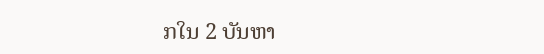ກໃນ 2 ບັນຫາ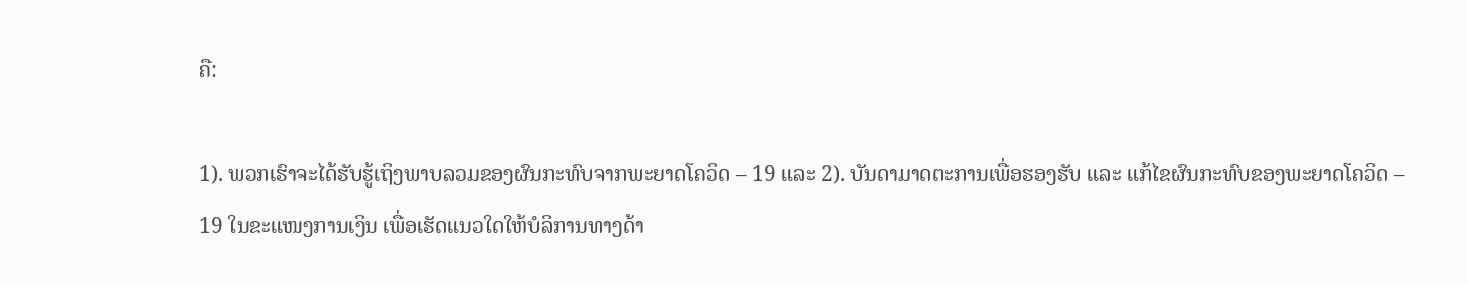ຄື:

1). ພວກເຮົາຈະໄດ້ຮັບຮູ້ເຖິງພາບລວມຂອງຜົນກະທົບຈາກພະຍາດໂຄວິດ – 19 ແລະ 2). ບັນດາມາດຕະການເພື່ອຮອງຮັບ ແລະ ແກ້ໄຂຜົນກະທົບຂອງພະຍາດໂຄວິດ – 19 ໃນຂະແໜງການເງິນ ເພື່ອເຮັດແນວໃດໃຫ້ບໍລິການທາງດ້າ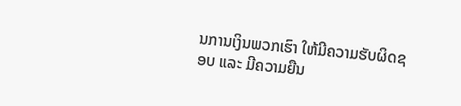ນການເງິນພວກເຮົາ ໃຫ້ມີຄວາມຮັບຜິດຊອບ ແລະ ມີຄວາມຍືນ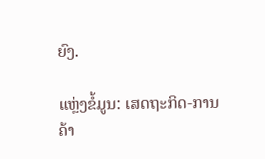ຍົງ.

ແຫຼ່ງຂໍ້ມູນ: ເສດຖະກິດ-ການຄ້າ